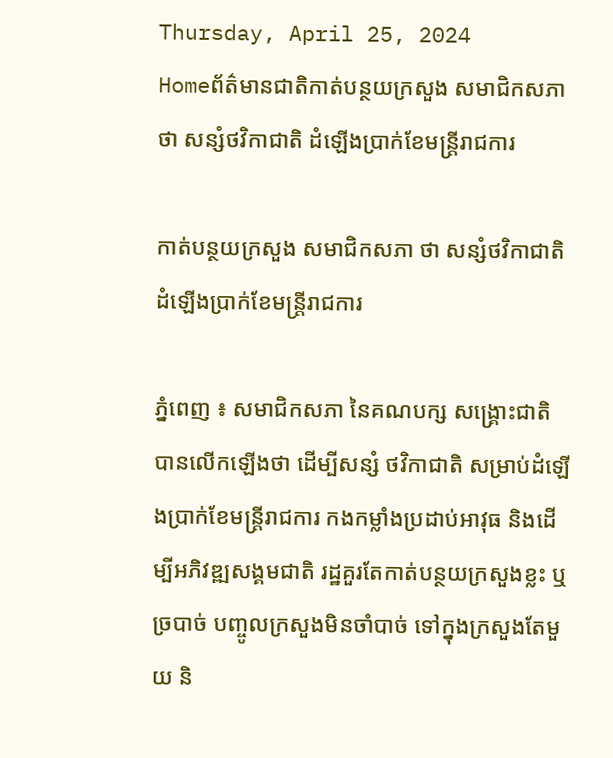Thursday, April 25, 2024
Homeព័ត៌មានជាតិកាត់បន្ថយក្រសួង សមាជិកសភា ថា សន្សំថវិកាជាតិ ដំឡើងប្រាក់ខែមន្ត្រីរាជការ

កាត់បន្ថយក្រសួង សមាជិកសភា ថា សន្សំថវិកាជាតិ ដំឡើងប្រាក់ខែមន្ត្រីរាជការ

ភ្នំពេញ ៖ សមាជិកសភា នៃគណបក្ស សង្គ្រោះជាតិ បានលើកឡើងថា ដើម្បីសន្សំ ថវិកាជាតិ សម្រាប់ដំឡើងប្រាក់ខែមន្ត្រីរាជការ កងកម្លាំងប្រដាប់អាវុធ និងដើម្បីអភិវឌ្ឍសង្គមជាតិ រដ្ឋគួរតែកាត់បន្ថយក្រសួងខ្លះ ឬច្របាច់ បញ្ចូលក្រសួងមិនចាំបាច់ ទៅក្នុងក្រសួងតែមួយ និ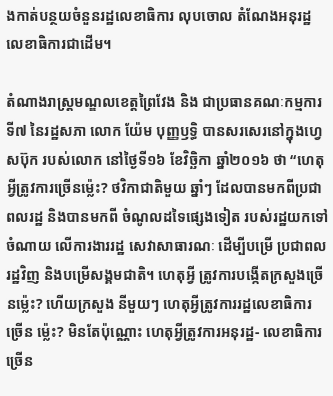ងកាត់បន្ថយចំនួនរដ្ឋលេខាធិការ លុបចោល តំណែងអនុរដ្ឋលេខាធិការជាដើម។

តំណាងរាស្ត្រមណ្ឌលខេត្តព្រៃវែង និង ជាប្រធានគណៈកម្មការទី៧ នៃរដ្ឋសភា លោក យ៉ែម បុញ្ញឫទ្ធិ បានសរសេរនៅក្នុងហ្វេសប៊ុក របស់លោក នៅថ្ងៃទី១៦ ខែវិច្ឆិកា ឆ្នាំ២០១៦ ថា “ហេតុអ្វីត្រូវការច្រើនម៉្លេះ? ថវិកាជាតិមួយ ឆ្នាំៗ ដែលបានមកពីប្រជាពលរដ្ឋ និងបានមកពី ចំណូលដទៃផ្សេងទៀត របស់រដ្ឋយកទៅចំណាយ លើការងាររដ្ឋ សេវាសាធារណៈ ដើម្បីបម្រើ ប្រជាពលរដ្ឋវិញ និងបម្រើសង្គមជាតិ។ ហេតុអ្វី ត្រូវការបង្កើតក្រសួងច្រើនម៉្លេះ? ហើយក្រសួង នីមួយៗ ហេតុអ្វីត្រូវការរដ្ឋលេខាធិការច្រើន ម៉្លេះ? មិនតែប៉ុណ្ណោះ ហេតុអ្វីត្រូវការអនុរដ្ឋ- លេខាធិការច្រើន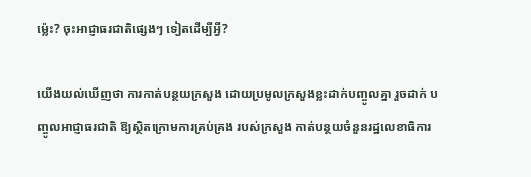ម៉្លេះ? ចុះអាជ្ញាធរជាតិផ្សេងៗ ទៀតដើម្បីអ្វី?

យើងយល់ឃើញថា ការកាត់បន្ថយក្រសួង ដោយប្រមូលក្រសួងខ្លះដាក់បញ្ចូលគ្នា រួចដាក់ បញ្ចូលអាជ្ញាធរជាតិ ឱ្យស្ថិតក្រោមការគ្រប់គ្រង របស់ក្រសួង កាត់បន្ថយចំនួនរដ្ឋលេខាធិការ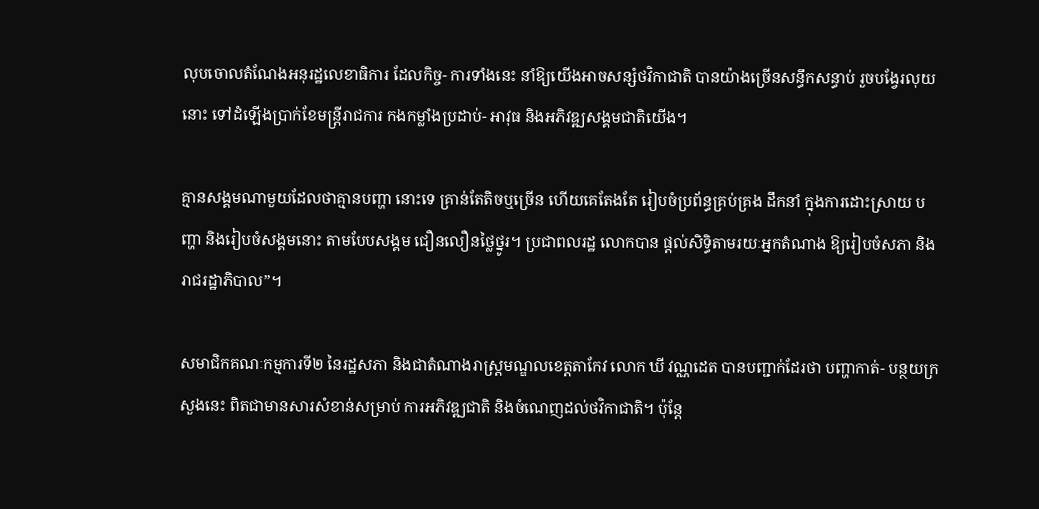លុបចោលតំណែងអនុរដ្ឋលេខាធិការ ដែលកិច្ច- ការទាំងនេះ នាំឱ្យយើងអាចសន្សំថវិកាជាតិ បានយ៉ាងច្រើនសន្ធឹកសន្ធាប់ រួចបង្វែរលុយនោះ ទៅដំឡើងប្រាក់ខែមន្ត្រីរាជការ កងកម្លាំងប្រដាប់- អាវុធ និងអភិវឌ្ឍសង្គមជាតិយើង។

គ្មានសង្គមណាមួយដែលថាគ្មានបញ្ហា នោះទេ គ្រាន់តែតិចឬច្រើន ហើយគេតែងតែ រៀបចំប្រព័ន្ធគ្រប់គ្រង ដឹកនាំ ក្នុងការដោះស្រាយ បញ្ហា និងរៀបចំសង្គមនោះ តាមបែបសង្គម ជឿនលឿនថ្លៃថ្នូរ។ ប្រជាពលរដ្ឋ លោកបាន ផ្តល់សិទ្ធិតាមរយៈអ្នកតំណាង ឱ្យរៀបចំសភា និងរាជរដ្ឋាភិបាល”។

សមាជិកគណៈកម្មការទី២ នៃរដ្ឋសភា និងជាតំណាងរាស្ត្រមណ្ឌលខេត្តតាកែវ លោក ឃី វណ្ណដេត បានបញ្ជាក់ដែរថា បញ្ហាកាត់- បន្ថយក្រសួងនេះ ពិតជាមានសារសំខាន់សម្រាប់ ការអភិវឌ្ឍជាតិ និងចំណេញដល់ថវិកាជាតិ។ ប៉ុន្តែ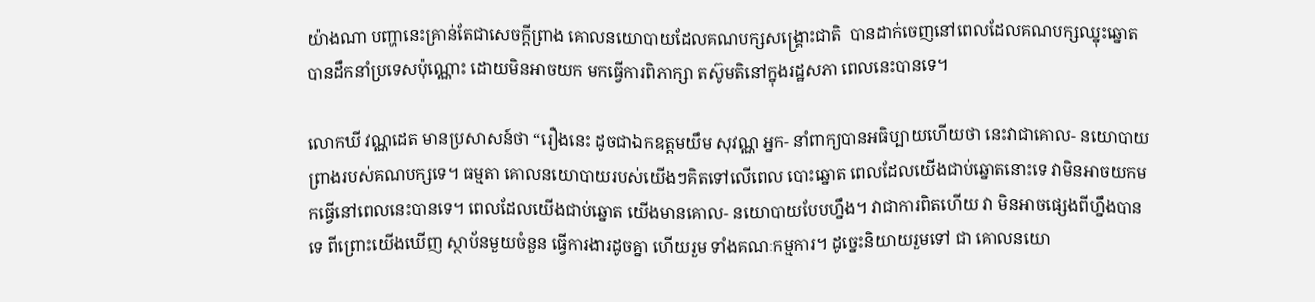យ៉ាងណា បញ្ហានេះគ្រាន់តែជាសេចក្តីព្រាង គោលនយោបាយដែលគណបក្សសង្គ្រោះជាតិ  បានដាក់ចេញនៅពេលដែលគណបក្សឈ្នុះឆ្នោត បានដឹកនាំប្រទេសប៉ុណ្ណោះ ដោយមិនអាចយក មកធ្វើការពិភាក្សា តស៊ូមតិនៅក្នុងរដ្ឋសភា ពេលនេះបានទេ។

លោកឃី វណ្ណដេត មានប្រសាសន៍ថា “រឿងនេះ ដូចជាឯកឧត្តមយឹម សុវណ្ណ អ្នក- នាំពាក្យបានអធិប្បាយហើយថា នេះវាជាគោល- នយោបាយព្រាងរបស់គណបក្សទេ។ ធម្មតា គោលនយោបាយរបស់យើងៗគិតទៅលើពេល បោះឆ្នោត ពេលដែលយើងជាប់ឆ្នោតនោះទេ វាមិនអាចយកមកធ្វើនៅពេលនេះបានទេ។ ពេលដែលយើងជាប់ឆ្នោត យើងមានគោល- នយោបាយបែបហ្នឹង។ វាជាការពិតហើយ វា មិនអាចផ្សេងពីហ្នឹងបានទេ ពីព្រោះយើងឃើញ ស្ថាប័នមួយចំនួន ធ្វើការងារដូចគ្នា ហើយរួម ទាំងគណៈកម្មការ។ ដូច្នេះនិយាយរួមទៅ ជា គោលនយោ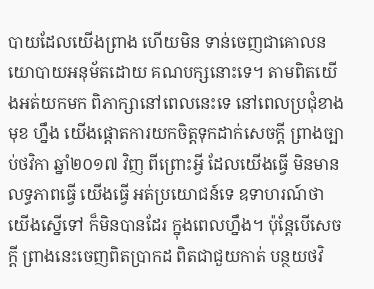បាយដែលយើងព្រាង ហើយមិន ទាន់ចេញជាគោលនយោបាយអនុម័តដោយ គណបក្សនោះទេ។ តាមពិតយើងអត់យកមក ពិភាក្សានៅពេលនេះទេ នៅពេលប្រជុំខាងមុខ ហ្នឹង យើងផ្តោតការយកចិត្តទុកដាក់សេចក្តី ព្រាងច្បាប់ថវិកា ឆ្នាំ២០១៧ វិញ ពីព្រោះអ្វី ដែលយើងធ្វើ មិនមានលទ្ធភាពធ្វើ យើងធ្វើ អត់ប្រយោជន៍ទេ ឧទាហរណ៍ថា យើងស្នើទៅ ក៏មិនបានដែរ ក្នុងពេលហ្នឹង។ ប៉ុន្តែបើសេចក្តី ព្រាងនេះចេញពិតប្រាកដ ពិតជាជួយកាត់ បន្ថយថវិ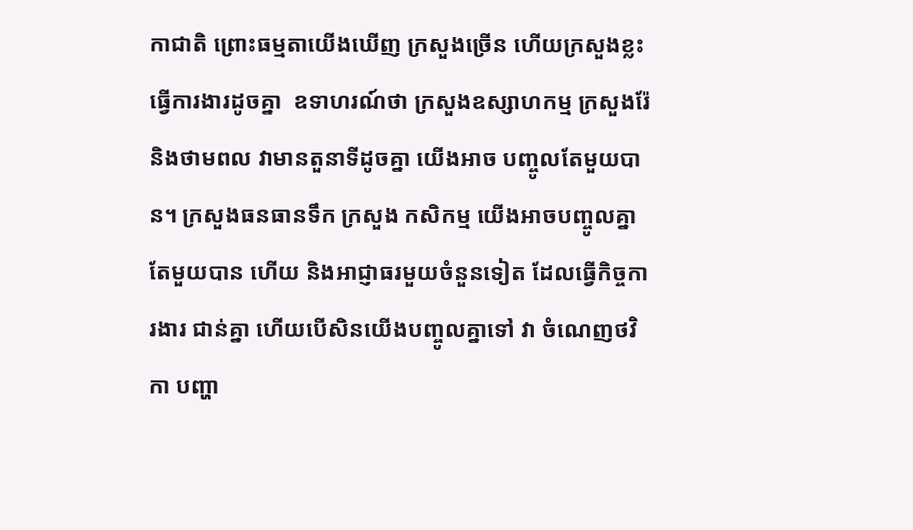កាជាតិ ព្រោះធម្មតាយើងឃើញ ក្រសួងច្រើន ហើយក្រសួងខ្លះធ្វើការងារដូចគ្នា  ឧទាហរណ៍ថា ក្រសួងឧស្សាហកម្ម ក្រសួងរ៉ែ និងថាមពល វាមានតួនាទីដូចគ្នា យើងអាច បញ្ចូលតែមួយបាន។ ក្រសួងធនធានទឹក ក្រសួង កសិកម្ម យើងអាចបញ្ចូលគ្នាតែមួយបាន ហើយ និងអាជ្ញាធរមួយចំនួនទៀត ដែលធ្វើកិច្ចការងារ ជាន់គ្នា ហើយបើសិនយើងបញ្ចូលគ្នាទៅ វា ចំណេញថវិកា បញ្ហា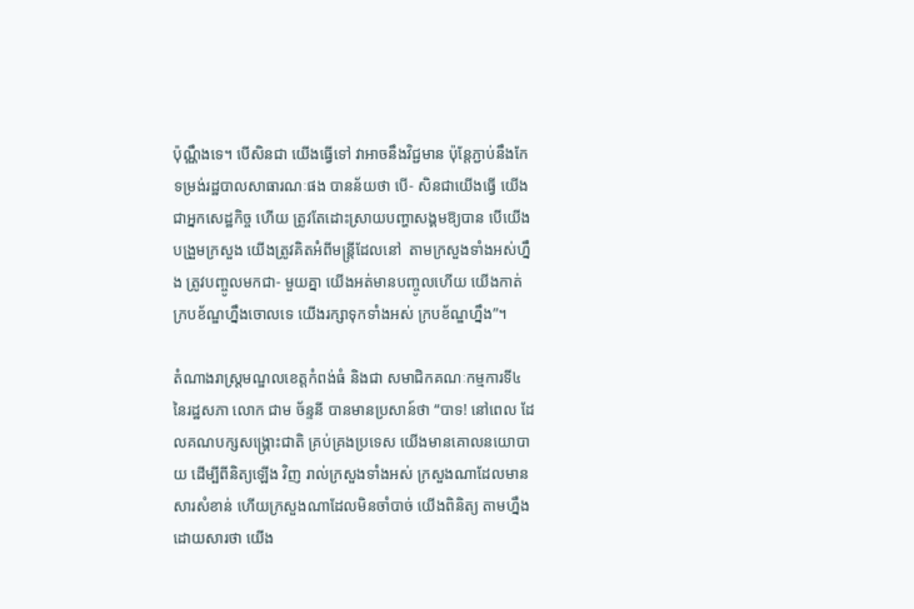ប៉ុណ្ណឹងទេ។ បើសិនជា យើងធ្វើទៅ វាអាចនឹងវិជ្ជមាន ប៉ុន្តែភ្ជាប់នឹងកែ ទម្រង់រដ្ឋបាលសាធារណៈផង បានន័យថា បើ- សិនជាយើងធ្វើ យើងជាអ្នកសេដ្ឋកិច្ច ហើយ ត្រូវតែដោះស្រាយបញ្ហាសង្គមឱ្យបាន បើយើង បង្រួមក្រសួង យើងត្រូវគិតអំពីមន្ត្រីដែលនៅ  តាមក្រសួងទាំងអស់ហ្នឹង ត្រូវបញ្ចូលមកជា- មួយគ្នា យើងអត់មានបញ្ចូលហើយ យើងកាត់ ក្របខ័ណ្ឌហ្នឹងចោលទេ យើងរក្សាទុកទាំងអស់ ក្របខ័ណ្ឌហ្នឹង”។

តំណាងរាស្ត្រមណ្ឌលខេត្តកំពង់ធំ និងជា សមាជិកគណៈកម្មការទី៤ នៃរដ្ឋសភា លោក ជាម ច័ន្ទនី បានមានប្រសាន៍ថា “បាទ! នៅពេល ដែលគណបក្សសង្គ្រោះជាតិ គ្រប់គ្រងប្រទេស យើងមានគោលនយោបាយ ដើម្បីពីនិត្យឡើង វិញ រាល់ក្រសួងទាំងអស់ ក្រសួងណាដែលមាន សារសំខាន់ ហើយក្រសួងណាដែលមិនចាំបាច់ យើងពិនិត្យ តាមហ្នឹង ដោយសារថា យើង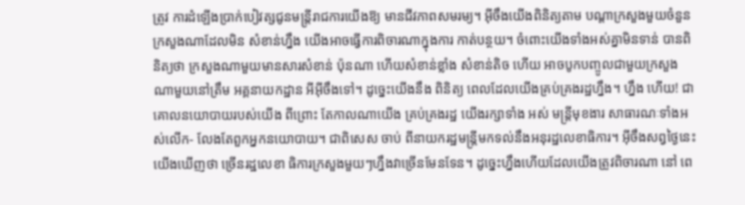ត្រូវ ការដំឡើងប្រាក់បៀវត្សជូនមន្ត្រីរាជការយើងឱ្យ មានជីវភាពសមរម្យ។ អ៊ីចឹងយើងពិនិត្យតាម បណ្តាក្រសួងមួយចំនួន ក្រសួងណាដែលមិន សំខាន់ហ្នឹង យើងអាចធ្វើការពិចារណាក្នុងការ កាត់បន្ថយ។ ចំពោះយើងទាំងអស់គ្នាមិនទាន់ បានពិនិត្យថា ក្រសួងណាមួយមានសារសំខាន់ ប៉ុនណា ហើយសំខាន់ខ្លាំង សំខាន់តិច ហើយ អាចបូកបញ្ចូលជាមួយក្រសួងណាមួយនៅត្រឹម អគ្គនាយកដ្ឋាន អីអ៊ីចឹងទៅ។ ដូច្នេះយើងនឹង ពិនិត្យ ពេលដែលយើងគ្រប់គ្រងរដ្ឋហ្នឹង។ ហ្នឹង ហើយ! ជាគោលនយោបាយរបស់យើង ពីព្រោះ តែកាលណាយើង គ្រប់គ្រងរដ្ឋ យើងរក្សាទាំង អស់ មន្ត្រីមុខងារ សាធារណៈទាំងអស់លើក- លែងតែពួកអ្នកនយោបាយ។ ជាពិសេស ចាប់ ពីនាយករដ្ឋមន្ត្រីមកទល់នឹងអនុរដ្ឋលេខាធិការ។ អ៊ីចឹងសព្វថ្ងៃនេះ យើងឃើញថា ច្រើនរដ្ឋលេខា ធិការក្រសួងមួយៗហ្នឹងវាច្រើនមែនទែន។ ដូច្នេះហ្នឹងហើយដែលយើងត្រូវពិចារណា នៅ ពេ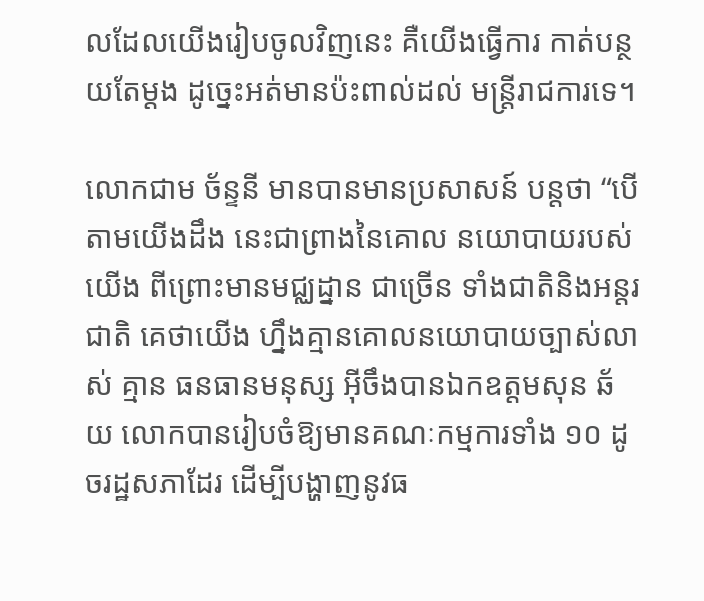លដែលយើងរៀបចូលវិញនេះ គឺយើងធ្វើការ កាត់បន្ថយតែម្តង ដូច្នេះអត់មានប៉ះពាល់ដល់ មន្ត្រីរាជការទេ។

លោកជាម ច័ន្ទនី មានបានមានប្រសាសន៍ បន្តថា “បើតាមយើងដឹង នេះជាព្រាងនៃគោល នយោបាយរបស់យើង ពីព្រោះមានមជ្ឈដ្នាន ជាច្រើន ទាំងជាតិនិងអន្តរជាតិ គេថាយើង ហ្នឹងគ្មានគោលនយោបាយច្បាស់លាស់ គ្មាន ធនធានមនុស្ស អ៊ីចឹងបានឯកឧត្តមសុន ឆ័យ លោកបានរៀបចំឱ្យមានគណៈកម្មការទាំង ១០ ដូចរដ្ឋសភាដែរ ដើម្បីបង្ហាញនូវធ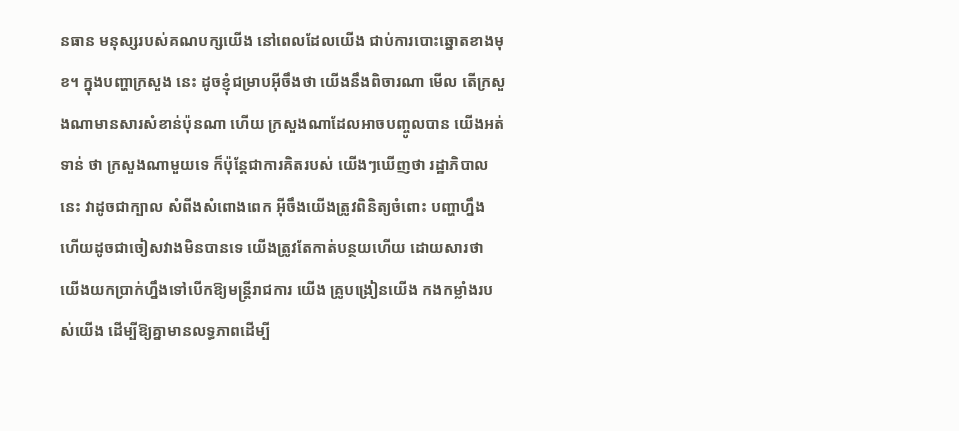នធាន មនុស្សរបស់គណបក្សយើង នៅពេលដែលយើង ជាប់ការបោះឆ្នោតខាងមុខ។ ក្នុងបញ្ហាក្រសួង នេះ ដូចខ្ញុំជម្រាបអ៊ីចឹងថា យើងនឹងពិចារណា មើល តើក្រសួងណាមានសារសំខាន់ប៉ុនណា ហើយ ក្រសួងណាដែលអាចបញ្ចូលបាន យើងអត់ទាន់ ថា ក្រសួងណាមួយទេ ក៏ប៉ុន្តែជាការគិតរបស់ យើងៗឃើញថា រដ្ឋាភិបាលនេះ វាដូចជាក្បាល សំពីងសំពោងពេក អ៊ីចឹងយើងត្រូវពិនិត្យចំពោះ បញ្ហាហ្នឹង ហើយដូចជាចៀសវាងមិនបានទេ យើងត្រូវតែកាត់បន្ថយហើយ ដោយសារថា  យើងយកប្រាក់ហ្នឹងទៅបើកឱ្យមន្ត្រីរាជការ យើង គ្រូបង្រៀនយើង កងកម្លាំងរបស់យើង ដើម្បីឱ្យគ្នាមានលទ្ធភាពដើម្បី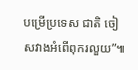បម្រើប្រទេស ជាតិ ចៀសវាងអំពើពុករលួយ”៕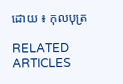ដោយ ៖ កុលបុត្រ

RELATED ARTICLES